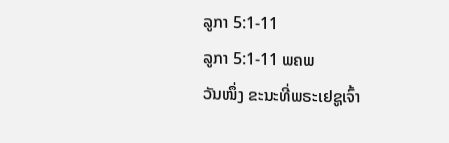ລູກາ 5:1-11
ລູກາ 5:1-11 ພຄພ
ວັນໜຶ່ງ ຂະນະທີ່ພຣະເຢຊູເຈົ້າ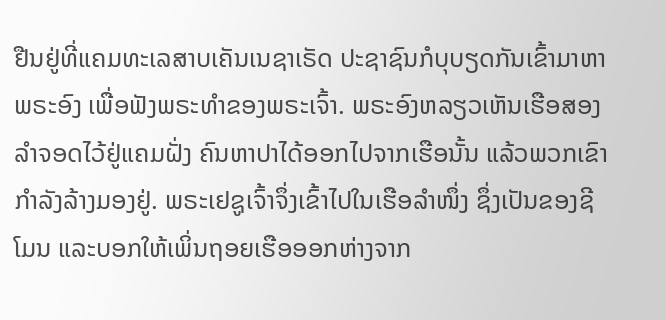ຢືນຢູ່ທີ່ແຄມທະເລສາບເຄັນເນຊາເຣັດ ປະຊາຊົນກໍບຸບຽດກັນເຂົ້າມາຫາພຣະອົງ ເພື່ອຟັງພຣະທຳຂອງພຣະເຈົ້າ. ພຣະອົງຫລຽວເຫັນເຮືອສອງລຳຈອດໄວ້ຢູ່ແຄມຝັ່ງ ຄົນຫາປາໄດ້ອອກໄປຈາກເຮືອນັ້ນ ແລ້ວພວກເຂົາກຳລັງລ້າງມອງຢູ່. ພຣະເຢຊູເຈົ້າຈຶ່ງເຂົ້າໄປໃນເຮືອລຳໜຶ່ງ ຊຶ່ງເປັນຂອງຊີໂມນ ແລະບອກໃຫ້ເພິ່ນຖອຍເຮືອອອກຫ່າງຈາກ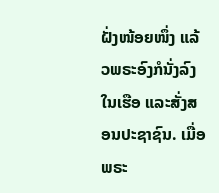ຝັ່ງໜ້ອຍໜຶ່ງ ແລ້ວພຣະອົງກໍນັ່ງລົງໃນເຮືອ ແລະສັ່ງສອນປະຊາຊົນ. ເມື່ອພຣະ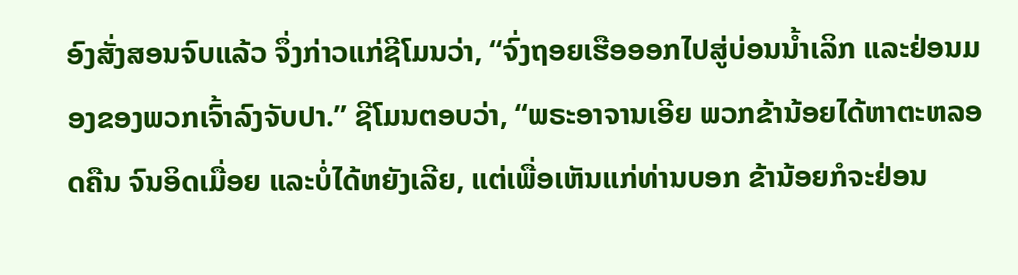ອົງສັ່ງສອນຈົບແລ້ວ ຈຶ່ງກ່າວແກ່ຊີໂມນວ່າ, “ຈົ່ງຖອຍເຮືອອອກໄປສູ່ບ່ອນນໍ້າເລິກ ແລະຢ່ອນມອງຂອງພວກເຈົ້າລົງຈັບປາ.” ຊີໂມນຕອບວ່າ, “ພຣະອາຈານເອີຍ ພວກຂ້ານ້ອຍໄດ້ຫາຕະຫລອດຄືນ ຈົນອິດເມື່ອຍ ແລະບໍ່ໄດ້ຫຍັງເລີຍ, ແຕ່ເພື່ອເຫັນແກ່ທ່ານບອກ ຂ້ານ້ອຍກໍຈະຢ່ອນ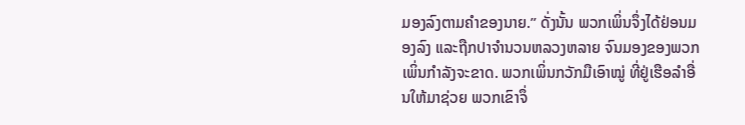ມອງລົງຕາມຄຳຂອງນາຍ.” ດັ່ງນັ້ນ ພວກເພິ່ນຈຶ່ງໄດ້ຢ່ອນມອງລົງ ແລະຖືກປາຈຳນວນຫລວງຫລາຍ ຈົນມອງຂອງພວກເພິ່ນກຳລັງຈະຂາດ. ພວກເພິ່ນກວັກມືເອົາໝູ່ ທີ່ຢູ່ເຮືອລຳອື່ນໃຫ້ມາຊ່ວຍ ພວກເຂົາຈຶ່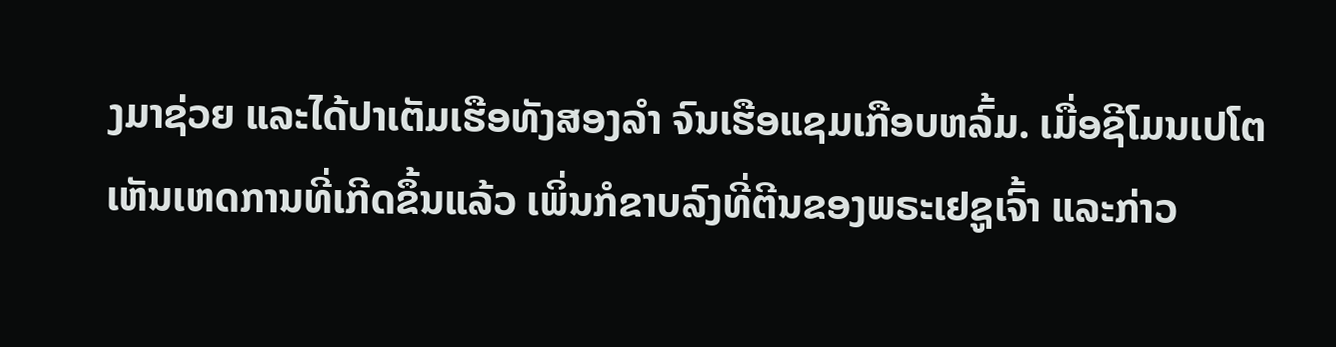ງມາຊ່ວຍ ແລະໄດ້ປາເຕັມເຮືອທັງສອງລຳ ຈົນເຮືອແຊມເກືອບຫລົ້ມ. ເມື່ອຊີໂມນເປໂຕເຫັນເຫດການທີ່ເກີດຂຶ້ນແລ້ວ ເພິ່ນກໍຂາບລົງທີ່ຕີນຂອງພຣະເຢຊູເຈົ້າ ແລະກ່າວ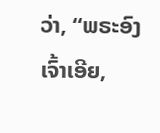ວ່າ, “ພຣະອົງເຈົ້າເອີຍ,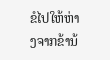ຂໍໄປໃຫ້ຫ່າງຈາກຂ້ານ້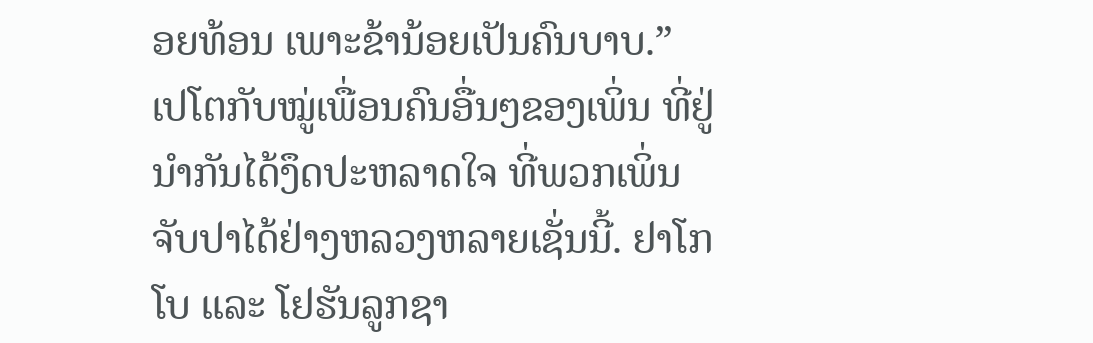ອຍທ້ອນ ເພາະຂ້ານ້ອຍເປັນຄົນບາບ.” ເປໂຕກັບໝູ່ເພື່ອນຄົນອື່ນໆຂອງເພິ່ນ ທີ່ຢູ່ນຳກັນໄດ້ງຶດປະຫລາດໃຈ ທີ່ພວກເພິ່ນຈັບປາໄດ້ຢ່າງຫລວງຫລາຍເຊັ່ນນີ້. ຢາໂກໂບ ແລະ ໂຢຮັນລູກຊາ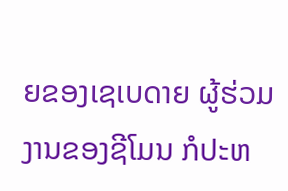ຍຂອງເຊເບດາຍ ຜູ້ຮ່ວມງານຂອງຊີໂມນ ກໍປະຫ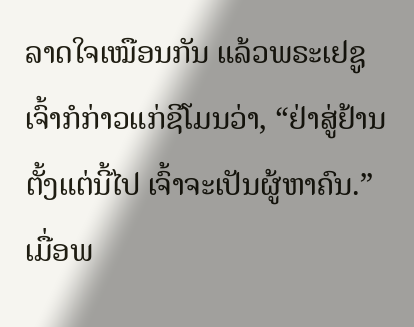ລາດໃຈເໝືອນກັນ ແລ້ວພຣະເຢຊູເຈົ້າກໍກ່າວແກ່ຊີໂມນວ່າ, “ຢ່າສູ່ຢ້ານ ຕັ້ງແຕ່ນີ້ໄປ ເຈົ້າຈະເປັນຜູ້ຫາຄົນ.” ເມື່ອພ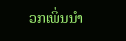ວກເພິ່ນນຳ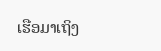ເຮືອມາເຖິງ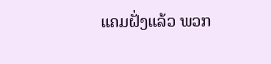ແຄມຝັ່ງແລ້ວ ພວກ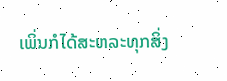ເພິ່ນກໍໄດ້ສະຫລະທຸກສິ່ງ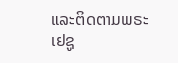ແລະຕິດຕາມພຣະເຢຊູ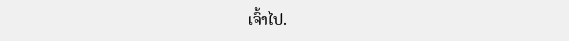ເຈົ້າໄປ.